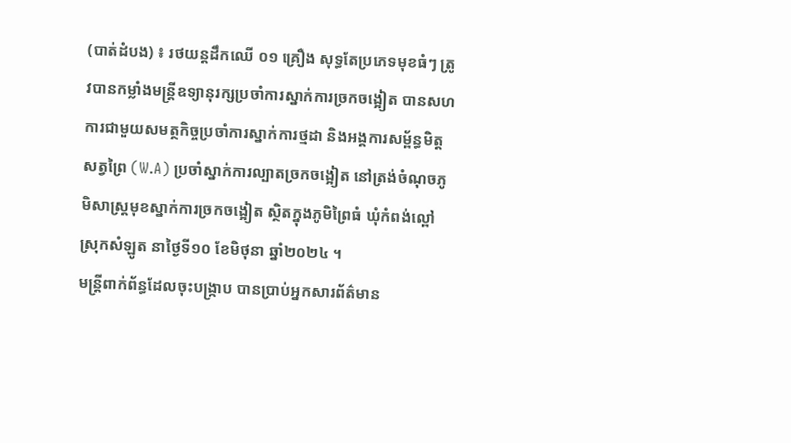(បាត់ដំបង) ៖ រថយន្តដឹកឈើ ០១ គ្រឿង សុទ្ធតែប្រភេទមុខធំៗ ត្រូវបានកម្លាំងមន្រ្តីឧទ្យានុរក្សប្រចាំការស្នាក់ការច្រកចង្អៀត បានសហការជាមួយសមត្ថកិច្ចប្រចាំការស្នាក់ការថ្មដា និងអង្គការសម្ព័ន្ធមិត្តសត្វព្រៃ (W.A) ប្រចាំស្នាក់ការល្បាតច្រកចង្អៀត នៅត្រង់ចំណុចភូមិសាស្រ្តមុខស្នាក់ការច្រកចង្អៀត ស្ថិតក្នុងភូមិព្រៃធំ ឃុំកំពង់ល្ពៅ ស្រុកសំឡូត នាថ្ងៃទី១០ ខែមិថុនា ឆ្នាំ២០២៤ ។
មន្ត្រីពាក់ព័ន្ធដែលចុះបង្ក្រាប បានប្រាប់អ្នកសារព័ត៌មាន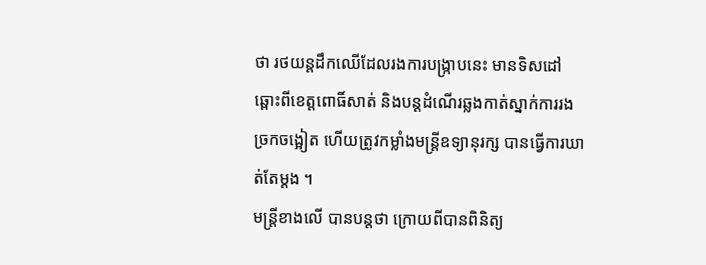ថា រថយន្តដឹកឈើដែលរងការបង្ក្រាបនេះ មានទិសដៅឆ្ពោះពីខេត្តពោធិ៍សាត់ និងបន្តដំណើរឆ្លងកាត់ស្នាក់ការរងច្រកចង្អៀត ហើយត្រូវកម្លាំងមន្រ្តីឧទ្យានុរក្ស បានធ្វើការឃាត់តែម្ដង ។
មន្ត្រីខាងលើ បានបន្តថា ក្រោយពីបានពិនិត្យ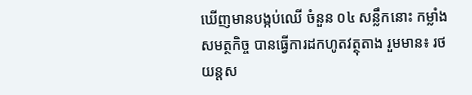ឃើញមានបង្កប់ឈើ ចំនួន ០៤ សន្លឹកនោះ កម្លាំងសមត្ថកិច្ច បានធ្វើការដកហូតវត្ថុតាង រួមមាន៖ រថយន្តស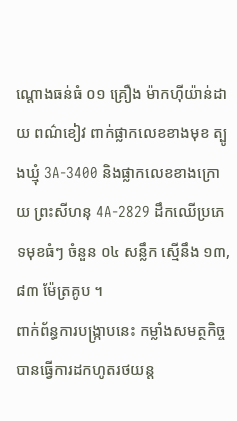ណ្ដោងធន់ធំ ០១ គ្រឿង ម៉ាកហ៊ីយ៉ាន់ដាយ ពណ៌ខៀវ ពាក់ផ្លាកលេខខាងមុខ ត្បូងឃ្មុំ 3A-3400 និងផ្លាកលេខខាងក្រោយ ព្រះសីហនុ 4A-2829 ដឹកឈើប្រភេទមុខធំៗ ចំនួន ០៤ សន្លឹក ស្មើនឹង ១៣,៨៣ ម៉ែត្រគូប ។
ពាក់ព័ន្ធការបង្ក្រាបនេះ កម្លាំងសមត្ថកិច្ច បានធ្វើការដកហូតរថយន្ត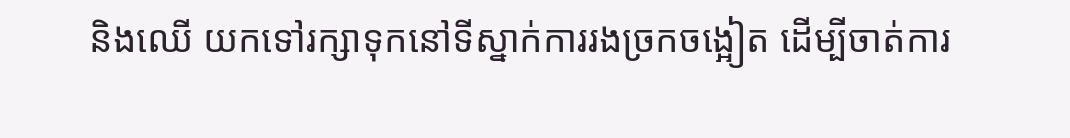និងឈើ យកទៅរក្សាទុកនៅទីស្នាក់ការរងច្រកចង្អៀត ដើម្បីចាត់ការ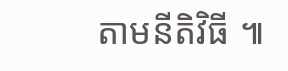តាមនីតិវិធី ៕